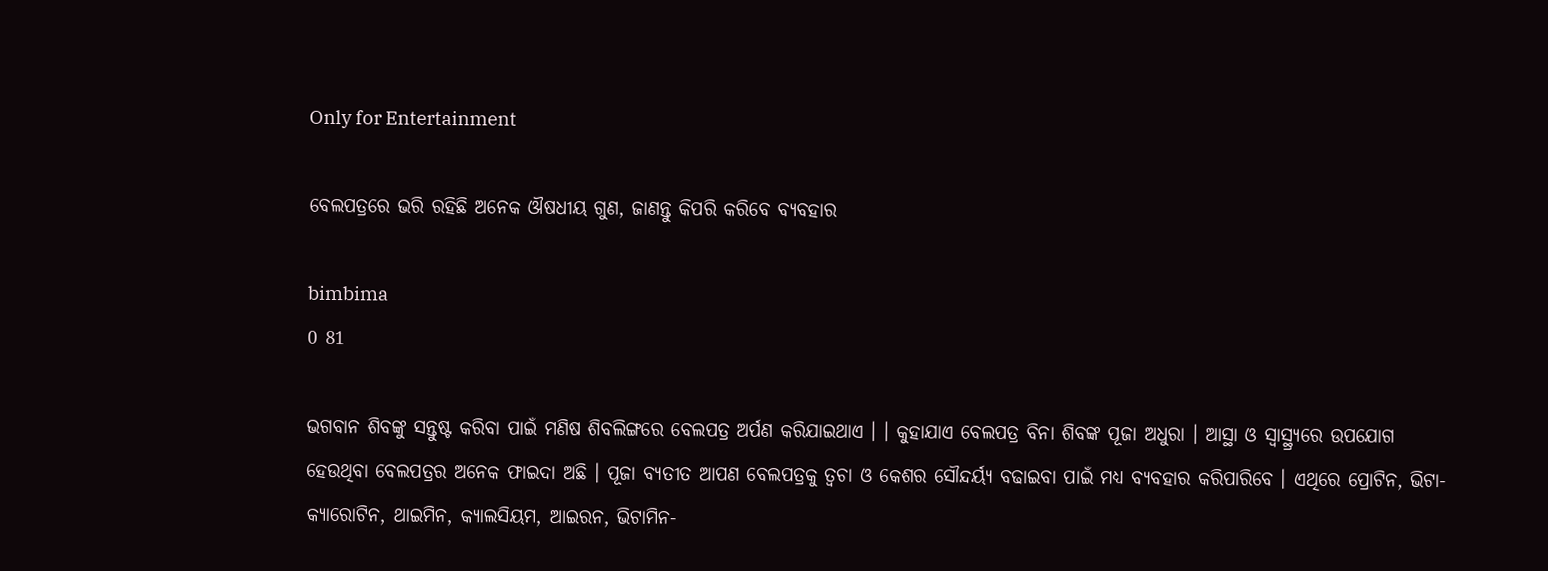Only for Entertainment

ବେଲପତ୍ରରେ ଭରି ରହିଛି ଅନେକ ଔଷଧୀୟ ଗୁଣ, ଜାଣନ୍ତୁ କିପରି କରିବେ ବ୍ୟବହାର

bimbima
0 81

ଭଗବାନ ଶିବଙ୍କୁ ସନ୍ତୁଷ୍ଟ କରିବା ପାଇଁ ମଣିଷ ଶିବଲିଙ୍ଗରେ ବେଲପତ୍ର ଅର୍ପଣ କରିଯାଇଥାଏ । । କୁହାଯାଏ ବେଲପତ୍ର ବିନା ଶିବଙ୍କ ପୂଜା ଅଧୁରା । ଆସ୍ଥା ଓ ସ୍ୱାସ୍ଥ୍ର୍ୟରେ ଉପଯୋଗ ହେଉଥିବା ବେଲପତ୍ରର ଅନେକ ଫାଇଦା ଅଛି । ପୂଜା ବ୍ୟତୀତ ଆପଣ ବେଲପତ୍ରକୁ ତ୍ୱଚା ଓ କେଶର ସୌନ୍ଦର୍ୟ୍ୟ ବଢାଇବା ପାଇଁ ମଧ୍ୟ ବ୍ୟବହାର କରିପାରିବେ । ଏଥିରେ ପ୍ରୋଟିନ, ଭିଟା-କ୍ୟାରୋଟିନ, ଥାଇମିନ, କ୍ୟାଲସିୟମ, ଆଇରନ, ଭିଟାମିନ-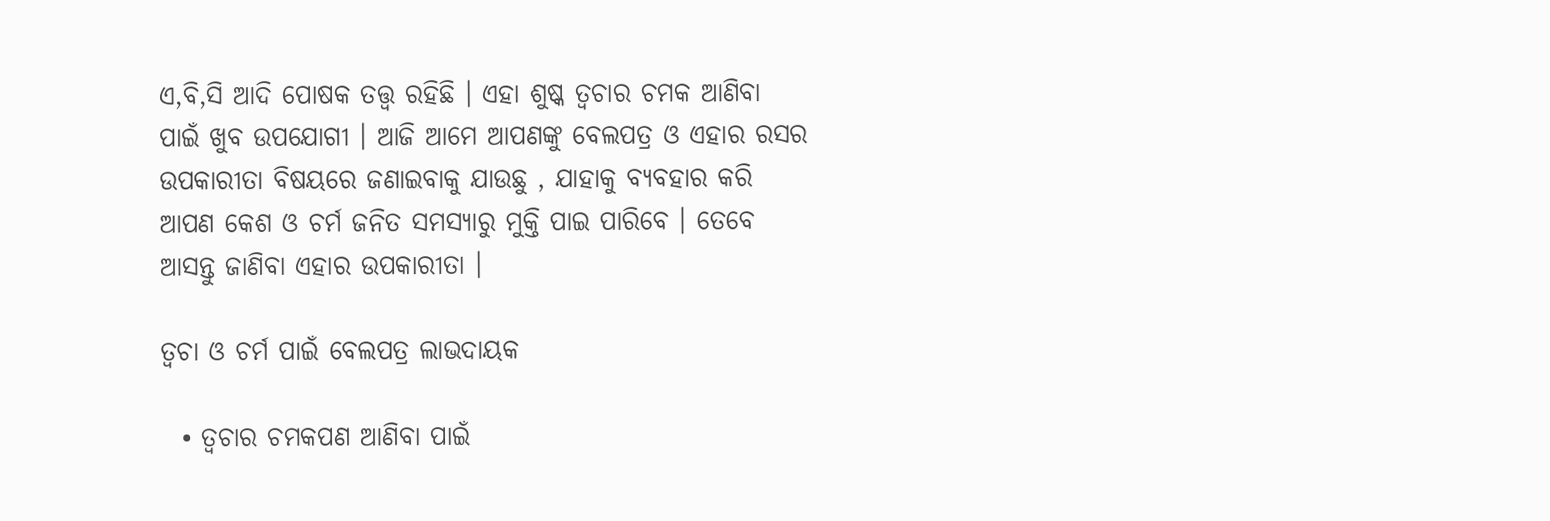ଏ,ବି,ସି ଆଦି ପୋଷକ ତତ୍ତ୍ୱ ରହିଛି । ଏହା ଶୁଷ୍କ ତ୍ୱଚାର ଚମକ ଆଣିବା ପାଇଁ ଖୁବ ଉପଯୋଗୀ । ଆଜି ଆମେ ଆପଣଙ୍କୁ ବେଲପତ୍ର ଓ ଏହାର ରସର ଉପକାରୀତା ବିଷୟରେ ଜଣାଇବାକୁ ଯାଉଛୁ , ଯାହାକୁ ବ୍ୟବହାର କରି ଆପଣ କେଶ ଓ ଚର୍ମ ଜନିତ ସମସ୍ୟାରୁ ମୁକ୍ତି ପାଇ ପାରିବେ । ତେବେ ଆସନ୍ତୁ ଜାଣିବା ଏହାର ଉପକାରୀତା ।

ତ୍ୱଚା ଓ ଚର୍ମ ପାଇଁ ବେଲପତ୍ର ଲାଭଦାୟକ

  • ତ୍ୱଚାର ଚମକପଣ ଆଣିବା ପାଇଁ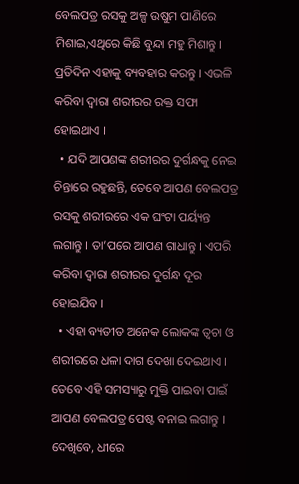ବେଲପତ୍ର ରସକୁ ଅଳ୍ପ ଉଷୁମ ପାଣିରେ ମିଶାଇ,ଏଥିରେ କିଛି ବୁନ୍ଦା ମହୁ ମିଶାନ୍ତୁ । ପ୍ରତିଦିନ ଏହାକୁ ବ୍ୟବହାର କରନ୍ତୁ । ଏଭଳି କରିବା ଦ୍ୱାରା ଶରୀରର ରକ୍ତ ସଫା ହୋଇଥାଏ ।
  • ଯଦି ଆପଣଙ୍କ ଶରୀରର ଦୁର୍ଗନ୍ଧକୁ ନେଇ ଚିନ୍ତାରେ ରହୁଛନ୍ତି, ତେବେ ଆପଣ ବେଲପତ୍ର ରସକୁ ଶରୀରରେ ଏକ ଘଂଟା ପର୍ୟ୍ୟନ୍ତ ଲଗାନ୍ତୁ । ତା’ପରେ ଆପଣ ଗାଧାନ୍ତୁ । ଏପରି କରିବା ଦ୍ୱାରା ଶରୀରର ଦୁର୍ଗନ୍ଧ ଦୂର ହୋଇଯିବ ।
  • ଏହା ବ୍ୟତୀତ ଅନେକ ଲୋକଙ୍କ ତ୍ୱଚା ଓ ଶରୀରରେ ଧଳା ଦାଗ ଦେଖା ଦେଇଥାଏ । ତେବେ ଏହି ସମସ୍ୟାରୁ ମୁକ୍ତି ପାଇବା ପାଇଁ ଆପଣ ବେଲପତ୍ର ପେଷ୍ଟ ବନାଇ ଲଗାନ୍ତୁ । ଦେଖିବେ, ଧୀରେ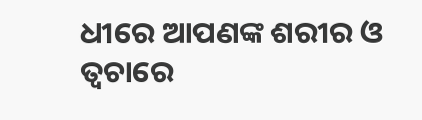ଧୀରେ ଆପଣଙ୍କ ଶରୀର ଓ ତ୍ୱଚାରେ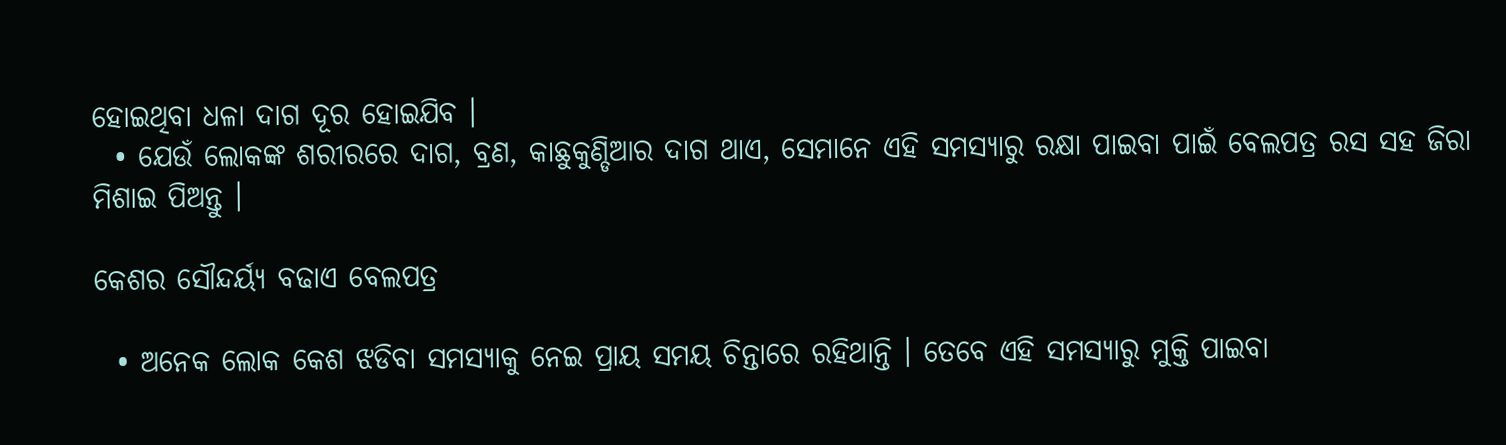ହୋଇଥିବା ଧଳା ଦାଗ ଦୂର ହୋଇଯିବ ।
  • ଯେଉଁ ଲୋକଙ୍କ ଶରୀରରେ ଦାଗ, ବ୍ରଣ, କାଛୁକୁଣ୍ଡିଆର ଦାଗ ଥାଏ, ସେମାନେ ଏହି ସମସ୍ୟାରୁ ରକ୍ଷା ପାଇବା ପାଇଁ ବେଲପତ୍ର ରସ ସହ ଜିରା ମିଶାଇ ପିଅନ୍ତୁ ।

କେଶର ସୌନ୍ଦର୍ୟ୍ୟ ବଢାଏ ବେଲପତ୍ର

  • ଅନେକ ଲୋକ କେଶ ଝଡିବା ସମସ୍ୟାକୁ ନେଇ ପ୍ରାୟ ସମୟ ଚିନ୍ତାରେ ରହିଥାନ୍ତି । ତେବେ ଏହି ସମସ୍ୟାରୁ ମୁକ୍ତି ପାଇବା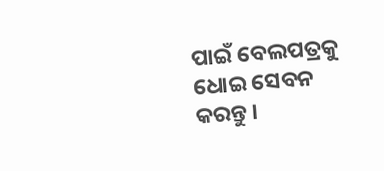ପାଇଁ ବେଲପତ୍ରକୁ ଧୋଇ ସେବନ କରନ୍ତୁ ।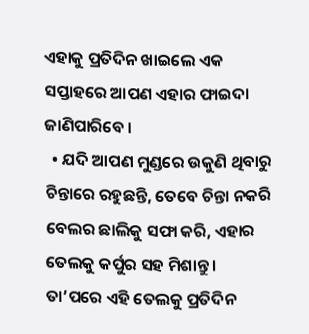ଏହାକୁ ପ୍ରତିଦିନ ଖାଇଲେ ଏକ ସପ୍ତାହରେ ଆପଣ ଏହାର ଫାଇଦା ଜାଣିପାରିବେ ।
  • ଯଦି ଆପଣ ମୁଣ୍ଡରେ ଉକୁଣି ଥିବାରୁ ଚିନ୍ତାରେ ରହୁଛନ୍ତି, ତେବେ ଚିନ୍ତା ନକରି ବେଲର ଛାଲିକୁ ସଫା କରି, ଏହାର ତେଲକୁ କର୍ପୁର ସହ ମିଶାନ୍ତୁ । ତା’ପରେ ଏହି ତେଲକୁ ପ୍ରତିଦିନ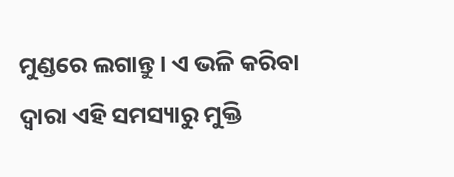ମୁଣ୍ଡରେ ଲଗାନ୍ତୁ । ଏ ଭଳି କରିବା ଦ୍ୱାରା ଏହି ସମସ୍ୟାରୁ ମୁକ୍ତି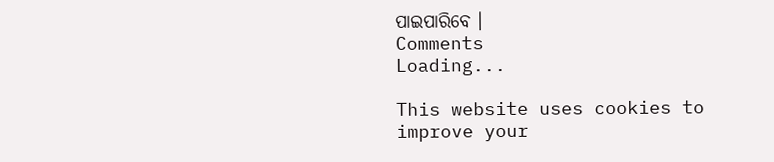ପାଇପାରିବେ ।
Comments
Loading...

This website uses cookies to improve your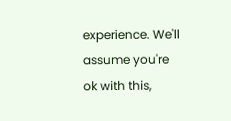experience. We'll assume you're ok with this,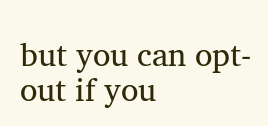but you can opt-out if you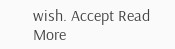wish. Accept Read More